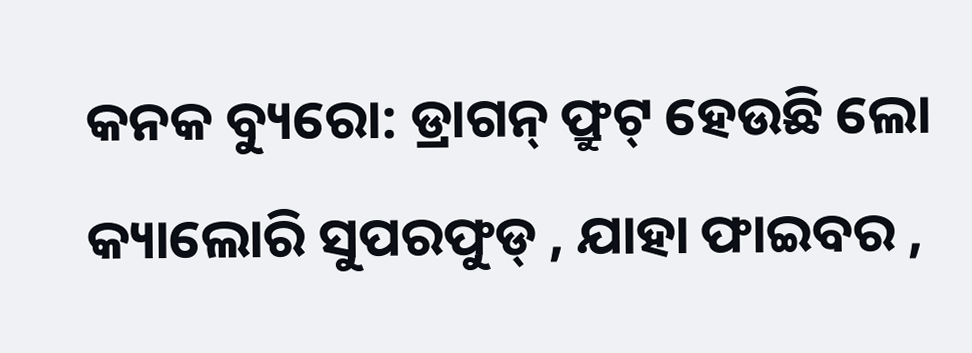କନକ ବ୍ୟୁରୋ: ଡ୍ରାଗନ୍ ଫ୍ରୁଟ୍ ହେଉଛି ଲୋ କ୍ୟାଲୋରି ସୁପରଫୁଡ୍ , ଯାହା ଫାଇବର ,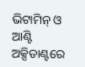ଭିଟାମିନ୍ ଓ ଆଣ୍ଟି ଅକ୍ସିଡାଣ୍ଟରେ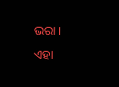ଭରା । ଏହା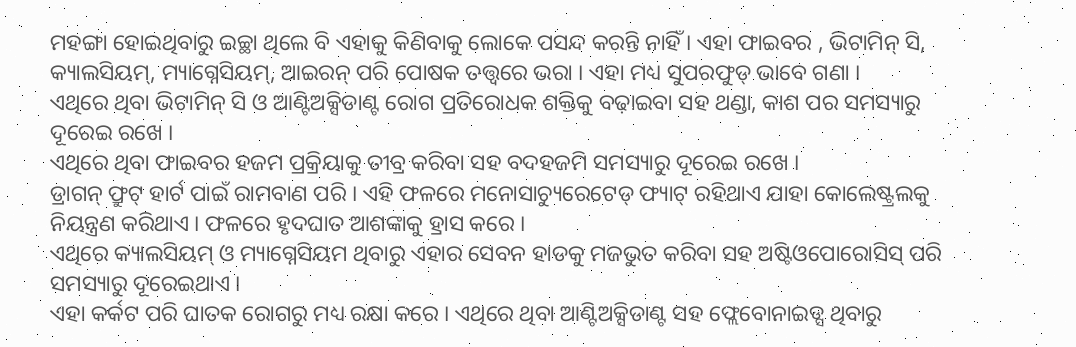ମହଙ୍ଗା ହୋଇଥିବାରୁ ଇଚ୍ଛା ଥିଲେ ବି ଏହାକୁ କିଣିବାକୁ ଲୋକେ ପସନ୍ଦ କରନ୍ତି ନାହିଁ । ଏହା ଫାଇବର , ଭିଟାମିନ୍ ସି, କ୍ୟାଲସିୟମ୍, ମ୍ୟାଗ୍ନେସିୟମ୍, ଆଇରନ୍ ପରି ପୋଷକ ତତ୍ତ୍ବରେ ଭରା । ଏହା ମଧ୍ୟ ସୁପରଫୁଡ୍ ଭାବେ ଗଣା ।
ଏଥିରେ ଥିବା ଭିଟାମିନ୍ ସି ଓ ଆଣ୍ଟିଅକ୍ସିଡାଣ୍ଟ ରୋଗ ପ୍ରତିରୋଧକ ଶକ୍ତିକୁ ବଢ଼ାଇବା ସହ ଥଣ୍ଡା, କାଶ ପର ସମସ୍ୟାରୁ ଦୂରେଇ ରଖେ ।
ଏଥିରେ ଥିବା ଫାଇବର ହଜମ ପ୍ରକ୍ରିୟାକୁ ତୀବ୍ର କରିବା ସହ ବଦହଜମି ସମସ୍ୟାରୁ ଦୂରେଇ ରଖେ ।
ଡ୍ରାଗନ୍ ଫ୍ରୁଟ୍ ହାର୍ଟ ପାଇଁ ରାମବାଣ ପରି । ଏହି ଫଳରେ ମନୋସାଚ୍ୟୁରେଟେଡ୍ ଫ୍ୟାଟ୍ ରହିଥାଏ ଯାହା କୋଲେଷ୍ଟ୍ରଲକୁ ନିୟନ୍ତ୍ରଣ କରିଥାଏ । ଫଳରେ ହୃଦଘାତ ଆଶଙ୍କାକୁ ହ୍ରାସ କରେ ।
ଏଥିରେ କ୍ୟାଲସିୟମ୍ ଓ ମ୍ୟାଗ୍ନେସିୟମ ଥିବାରୁ ଏହାର ସେବନ ହାଡକୁ ମଜଭୁତ କରିବା ସହ ଅଷ୍ଟିଓପୋରୋସିସ୍ ପରି ସମସ୍ୟାରୁ ଦୂରେଇଥାଏ ।
ଏହା କର୍କଟ ପରି ଘାତକ ରୋଗରୁ ମଧ୍ୟ ରକ୍ଷା କରେ । ଏଥିରେ ଥିବା ଆଣ୍ଟିଅକ୍ସିଡାଣ୍ଟ ସହ ଫ୍ଲେବୋନାଇଡ୍ସ ଥିବାରୁ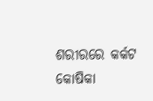ଶରୀରରେ କର୍କଟ କୋଷିକା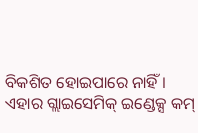ବିକଶିତ ହୋଇପାରେ ନାହିଁ ।
ଏହାର ଗ୍ଲାଇସେମିକ୍ ଇଣ୍ଡେକ୍ସ କମ୍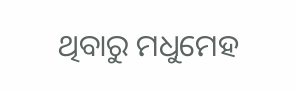ଥିବାରୁ ମଧୁମେହ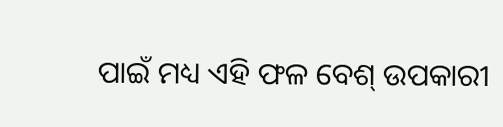ପାଇଁ ମଧ୍ୟ ଏହି ଫଳ ବେଶ୍ ଉପକାରୀ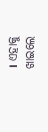। ଏହାକୁ ଖାଇଲେ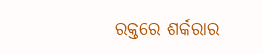ରକ୍ତରେ ଶର୍କରାର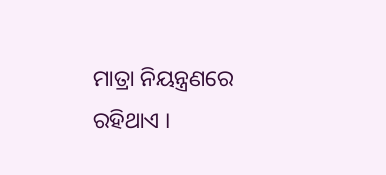ମାତ୍ରା ନିୟନ୍ତ୍ରଣରେ ରହିଥାଏ ।